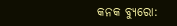କନକ ବ୍ୟୁରୋ: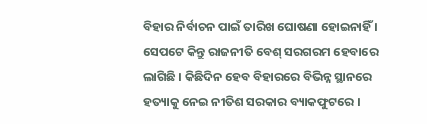ବିହାର ନିର୍ବାଚନ ପାଇଁ ତାରିଖ ଘୋଷଣା ହୋଇନାହିଁ । ସେପଟେ କିନ୍ତୁ ରାଜନୀତି ବେଶ୍ ସରଗରମ ହେବାରେ ଲାଗିଛି । କିଛିଦିନ ହେବ ବିହାରରେ ବିଭିନ୍ନ ସ୍ଥାନରେ ହତ୍ୟାକୁ ନେଇ ନୀତିଶ ସରକାର ବ୍ୟାକଫୁଟରେ ।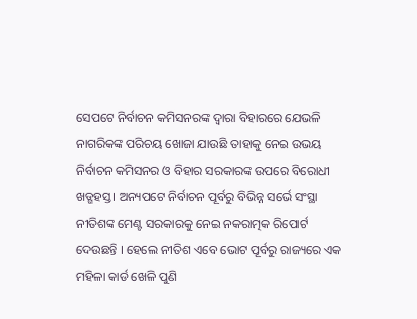ସେପଟେ ନିର୍ବାଚନ କମିସନରଙ୍କ ଦ୍ୱାରା ବିହାରରେ ଯେଭଳି ନାଗରିକଙ୍କ ପରିଚୟ ଖୋଜା ଯାଉଛି ତାହାକୁ ନେଇ ଉଭୟ ନିର୍ବାଚନ କମିସନର ଓ ବିହାର ସରକାରଙ୍କ ଉପରେ ବିରୋଧୀ ଖଡ୍ଗହସ୍ତ । ଅନ୍ୟପଟେ ନିର୍ବାଚନ ପୂର୍ବରୁ ବିଭିନ୍ନ ସର୍ଭେ ସଂସ୍ଥା ନୀତିଶଙ୍କ ମେଣ୍ଟ ସରକାରକୁ ନେଇ ନକରାତ୍ମକ ରିପୋର୍ଟ ଦେଉଛନ୍ତି । ହେଲେ ନୀତିଶ ଏବେ ଭୋଟ ପୂର୍ବରୁ ରାଜ୍ୟରେ ଏକ ମହିଳା କାର୍ଡ ଖେଳି ପୁଣି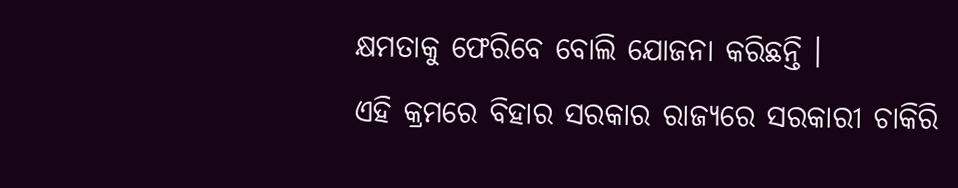କ୍ଷମତାକୁ ଫେରିବେ ବୋଲି ଯୋଜନା କରିଛନ୍ତି ।
ଏହି କ୍ରମରେ ବିହାର ସରକାର ରାଜ୍ୟରେ ସରକାରୀ ଚାକିରି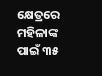କ୍ଷେତ୍ରରେ ମହିଳାଙ୍କ ପାଇଁ ୩୫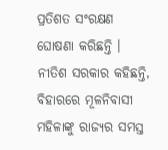ପ୍ରତିଶତ ସଂରକ୍ଷଣ ଘୋଷଣା କରିଛନ୍ତି । ନୀତିଶ ସରକାର କହିଛନ୍ତି, ବିହାରରେ ମୂଳନିବାସୀ ମହିଳାଙ୍କୁ ରାଜ୍ୟର ସମସ୍ତ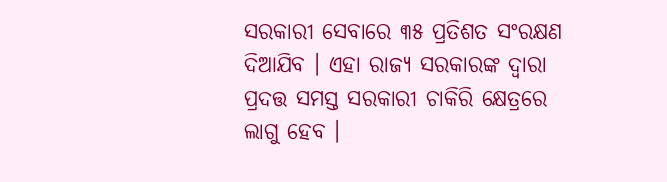ସରକାରୀ ସେବାରେ ୩୫ ପ୍ରତିଶତ ସଂରକ୍ଷଣ ଦିଆଯିବ । ଏହା ରାଜ୍ୟ ସରକାରଙ୍କ ଦ୍ୱାରା ପ୍ରଦତ୍ତ ସମସ୍ତ ସରକାରୀ ଚାକିରି କ୍ଷେତ୍ରରେ ଲାଗୁ ହେବ ।